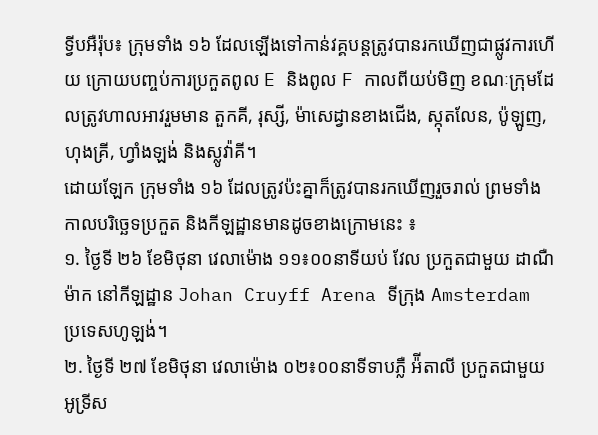ទ្វីបអឺរ៉ុប៖ ក្រុមទាំង ១៦ ដែលឡើងទៅកាន់វគ្គបន្តត្រូវបានរកឃើញជាផ្លូវការហើយ ក្រោយបញ្ចប់ការប្រកួតពូល E និងពូល F កាលពីយប់មិញ ខណៈក្រុមដែលត្រូវហាលអាវរួមមាន តួកគី, រុស្សី, ម៉ាសេដ្វានខាងជើង, ស្កុតលែន, ប៉ូឡូញ, ហុងគ្រី, ហ្វាំងឡង់ និងស្លូវ៉ាគី។
ដោយឡែក ក្រុមទាំង ១៦ ដែលត្រូវប៉ះគ្នាក៏ត្រូវបានរកឃើញរួចរាល់ ព្រមទាំងកាលបរិច្ឆេទប្រកួត និងកីឡដ្ឋានមានដូចខាងក្រោមនេះ ៖
១. ថ្ងៃទី ២៦ ខែមិថុនា វេលាម៉ោង ១១៖០០នាទីយប់ វែល ប្រកួតជាមួយ ដាណឺម៉ាក នៅកីឡដ្ឋាន Johan Cruyff Arena ទីក្រុង Amsterdam ប្រទេសហូឡង់។
២. ថ្ងៃទី ២៧ ខែមិថុនា វេលាម៉ោង ០២៖០០នាទីទាបភ្លឺ អ៉ីតាលី ប្រកួតជាមួយ អូទ្រីស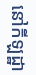នៅកីឡដ្ឋា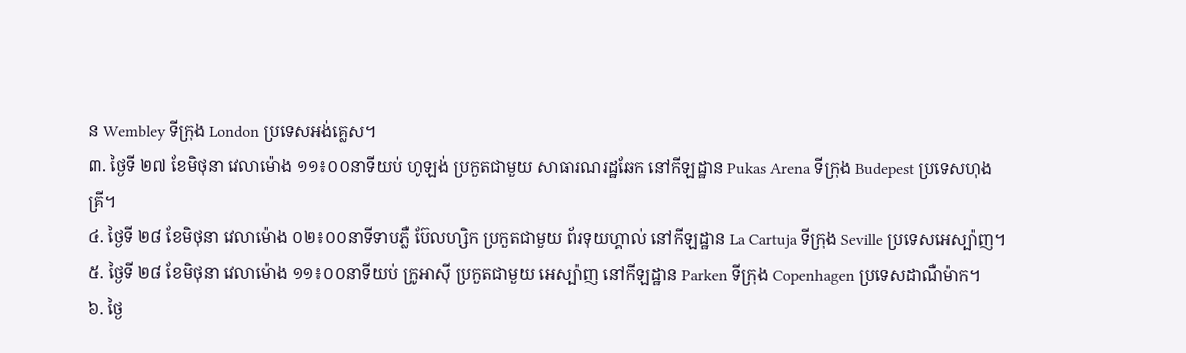ន Wembley ទីក្រុង London ប្រទេសអង់គ្លេស។
៣. ថ្ងៃទី ២៧ ខែមិថុនា វេលាម៉ោង ១១៖០០នាទីយប់ ហូឡង់ ប្រកួតជាមួយ សាធារណរដ្ឋឆែក នៅកីឡដ្ឋាន Pukas Arena ទីក្រុង Budepest ប្រទេសហុងគ្រី។
៤. ថ្ងៃទី ២៨ ខែមិថុនា វេលាម៉ោង ០២៖០០នាទីទាបភ្លឺ ប៊ែលហ្សិក ប្រកួតជាមួយ ព័រទុយហ្គាល់ នៅកីឡដ្ឋាន La Cartuja ទីក្រុង Seville ប្រទេសអេស្ប៉ាញ។
៥. ថ្ងៃទី ២៨ ខែមិថុនា វេលាម៉ោង ១១៖០០នាទីយប់ ក្រូអាស៊ី ប្រកួតជាមួយ អេស្ប៉ាញ នៅកីឡដ្ឋាន Parken ទីក្រុង Copenhagen ប្រទេសដាណឺម៉ាក។
៦. ថ្ងៃ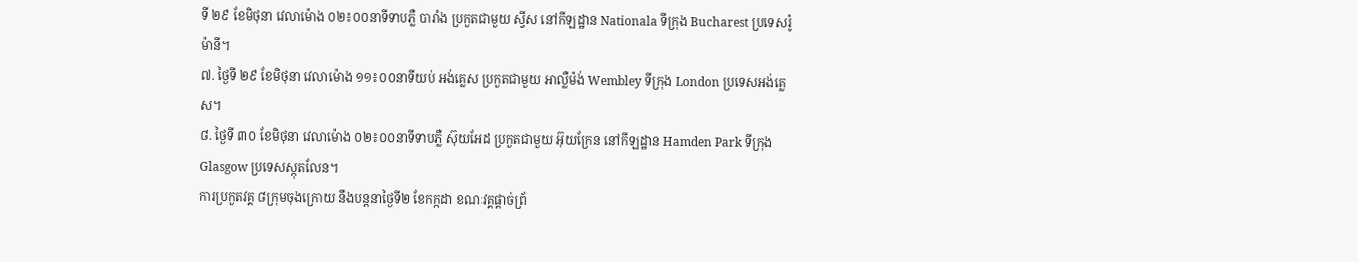ទី ២៩ ខែមិថុនា វេលាម៉ោង ០២៖០០នាទីទាបភ្លឺ បារាំង ប្រកួតជាមួយ ស្វីស នៅកីឡដ្ឋាន Nationala ទីក្រុង Bucharest ប្រទេសរ៉ូម៉ានី។
៧. ថ្ងៃទី ២៩ ខែមិថុនា វេលាម៉ោង ១១៖០០នាទីយប់ អង់គ្លេស ប្រកួតជាមួយ អាល្លឺម៉ង់ Wembley ទីក្រុង London ប្រទេសអង់គ្លេស។
៨. ថ្ងៃទី ៣០ ខែមិថុនា វេលាម៉ោង ០២៖០០នាទីទាបភ្លឺ ស៊ុយអែដ ប្រកួតជាមួយ អ៊ុយក្រែន នៅកីឡដ្ឋាន Hamden Park ទីក្រុង Glasgow ប្រទេសស្កុតលែន។
ការប្រកួតវគ្គ ៨ក្រុមចុងក្រោយ នឹងបន្តនាថ្ងៃទី២ ខែកក្កដា ខណៈវគ្គផ្តាច់ព្រ័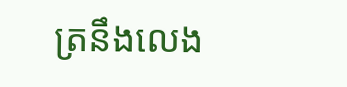ត្រនឹងលេង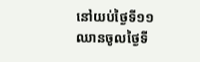នៅយប់ថ្ងៃទី១១ ឈានចូលថ្ងៃទី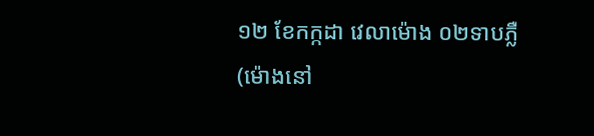១២ ខែកក្កដា វេលាម៉ោង ០២ទាបភ្លឺ (ម៉ោងនៅ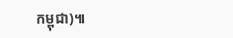កម្ពុជា)៕